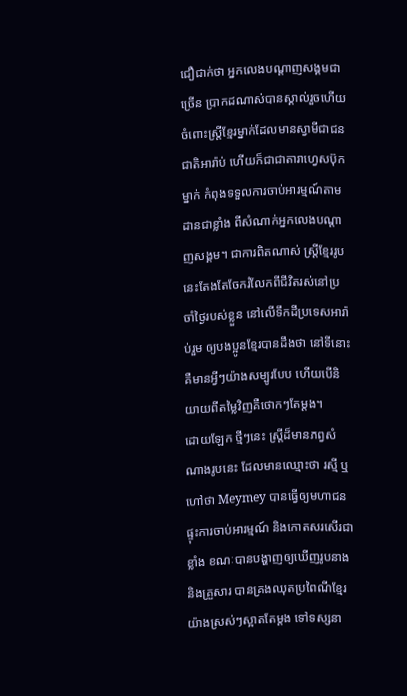ជឿជាក់ថា អ្នកលេងបណ្តាញសង្គមជាច្រើន ប្រាកដណាស់បានស្គាល់រួចហើយ ចំពោះស្រ្តីខ្មែរម្នាក់ដែលមានស្វាមីជាជនជាតិអារ៉ាប់ ហើយក៏ជាជាតារាហ្វេសប៊ុកម្នាក់ កំពុងទទួលការចាប់អារម្មណ៍តាមដានជាខ្លាំង ពីសំណាក់អ្នកលេងបណ្តាញសង្គម។ ជាការពិតណាស់ ស្រ្តីខ្មែររូបនេះតែងតែចែករំលែកពីជីវិតរស់នៅប្រចាំថ្ងៃរបស់ខ្លួន នៅលើទឹកដីប្រទេសអារ៉ាប់រួម ឲ្យបងប្អូនខ្មែរបានដឹងថា នៅទីនោះគឺមានអ្វីៗយ៉ាងសម្បូរបែប ហើយបើនិយាយពីតម្លៃវិញគឺថោកៗតែម្តង។
ដោយឡែក ថ្មីៗនេះ ស្រ្តីដ៏មានភព្វសំណាងរូបនេះ ដែលមានឈ្មោះថា រស្មី ឬ ហៅថា Meymey បានធ្វើឲ្យមហាជន ផ្ទុះការចាប់អារម្មណ៍ និងកោតសរសើរជាខ្លាំង ខណៈបានបង្ហាញឲ្យឃើញរូបនាង និងគ្រួសារ បានគ្រងឈុតប្រពៃណីខ្មែរយ៉ាងស្រស់ៗស្អាតតែម្តង ទៅទស្សនា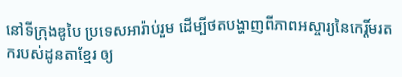នៅទីក្រុងឌូបៃ ប្រទេសអារ៉ាប់រួម ដើម្បីថតបង្ហាញពីភាពអស្ចារ្យនៃកេរ្តិ៍មរតករបស់ដូនតាខ្មែរ ឲ្យ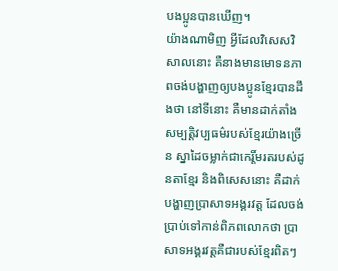បងប្អូនបានឃើញ។
យ៉ាងណាមិញ អ្វីដែលវិសេសវិសាលនោះ គឺនាងមានមោទនភាពចង់បង្ហាញឲ្យបងប្អូនខ្មែរបានដឹងថា នៅទីនោះ គឺមានដាក់តាំងសម្បត្តិវប្បធម៌របស់ខ្មែរយ៉ាងច្រើន ស្នាដៃចម្លាក់ជាកេរ្តិ៍មរតរបស់ដូនតាខ្មែរ និងពិសេសនោះ គឺដាក់បង្ហាញប្រាសាទអង្គរវត្ត ដែលចង់ប្រាប់ទៅកាន់ពិភពលោកថា ប្រាសាទអង្គរវត្តគឺជារបស់ខ្មែរពិតៗ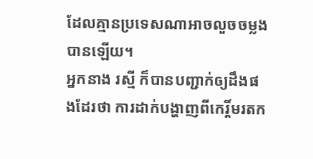ដែលគ្មានប្រទេសណាអាចលួចចម្លងបានឡើយ។
អ្នកនាង រស្មី ក៏បានបញ្ជាក់ឲ្យដឹងផងដែរថា ការដាក់បង្ហាញពីកេរ្តិ៍មរតក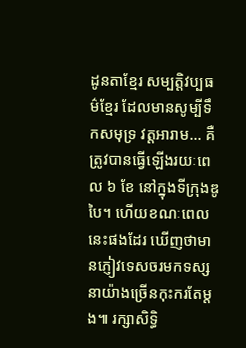ដូនតាខ្មែរ សម្បត្តិវប្បធម៌ខ្មែរ ដែលមានសូម្បីទឹកសមុទ្រ វត្តអារាម… គឺត្រូវបានធ្វើឡើងរយៈពេល ៦ ខែ នៅក្នុងទីក្រុងឌូបៃ។ ហើយខណៈពេលនេះផងដែរ ឃើញថាមានភ្ញៀវទេសចរមកទស្សនាយ៉ាងច្រើនកុះករតែម្តង៕ រក្សាសិទ្ធិ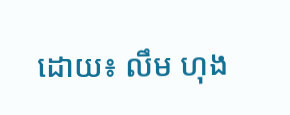ដោយ៖ លឹម ហុង